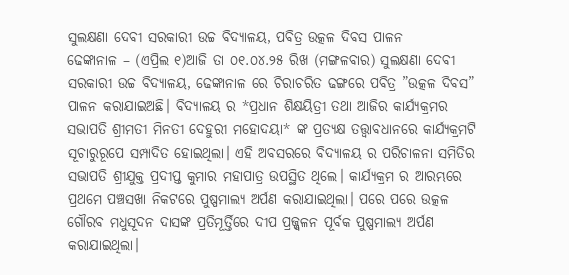ସୁଲକ୍ଷଣା ଦେବୀ ସରକାରୀ ଉଚ୍ଚ ବିଦ୍ୟାଳୟ, ପବିତ୍ର ଉତ୍କଳ ଦିବସ ପାଳନ
ଢେଙ୍କାନାଳ – (ଏପ୍ରିଲ ୧)ଆଜି ତା ୦୧.୦୪.୨୫ ରିଖ (ମଙ୍ଗଳବାର) ସୁଲକ୍ଷଣା ଦେବୀ ସରକାରୀ ଉଚ୍ଚ ବିଦ୍ୟାଳୟ, ଢେଙ୍କାନାଳ ରେ ଚିରାଚରିତ ଢଙ୍ଗରେ ପବିତ୍ର ”ଉତ୍କଳ ଦିବସ” ପାଳନ କରାଯାଇଅଛି। ବିଦ୍ୟାଳୟ ର *ପ୍ରଧାନ ଶିକ୍ଷୟିତ୍ରୀ ତଥା ଆଜିର କାର୍ଯ୍ୟକ୍ରମର ସଭାପତି ଶ୍ରୀମତୀ ମିନତୀ ଦେହୁରୀ ମହୋଦୟା* ଙ୍କ ପ୍ରତ୍ୟକ୍ଷ ତତ୍ତ୍ୱାବଧାନରେ କାର୍ଯ୍ୟକ୍ରମଟି ସୂଚାରୁରୂପେ ସମ୍ପାଦିତ ହୋଇଥିଲା। ଏହି ଅବସରରେ ବିଦ୍ୟାଳୟ ର ପରିଚାଳନା ସମିତିର ସଭାପତି ଶ୍ରୀଯୁକ୍ତ ପ୍ରଦୀପ୍ତ କୁମାର ମହାପାତ୍ର ଉପସ୍ଥିତ ଥିଲେ। କାର୍ଯ୍ୟକ୍ରମ ର ଆରମ୍ଭରେ ପ୍ରଥମେ ପଞ୍ଚସଖା ନିକଟରେ ପୁଷ୍ପମାଲ୍ୟ ଅର୍ପଣ କରାଯାଇଥିଲା। ପରେ ପରେ ଉତ୍କଳ ଗୌରବ ମଧୁସୂଦନ ଦାସଙ୍କ ପ୍ରତିମୂର୍ତ୍ତିରେ ଦୀପ ପ୍ରଜ୍ଜ୍ୱଳନ ପୂର୍ବକ ପୁଷ୍ପମାଲ୍ୟ ଅର୍ପଣ କରାଯାଇଥିଲା।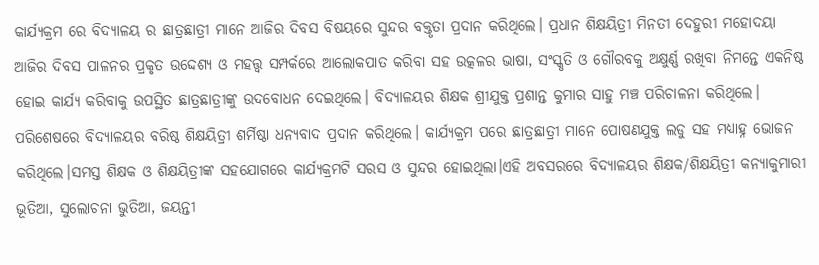କାର୍ଯ୍ୟକ୍ରମ ରେ ବିଦ୍ୟାଳୟ ର ଛାତ୍ରଛାତ୍ରୀ ମାନେ ଆଜିର ଦିବସ ବିଷୟରେ ସୁନ୍ଦର ବକ୍ତୃତା ପ୍ରଦାନ କରିଥିଲେ। ପ୍ରଧାନ ଶିକ୍ଷୟିତ୍ରୀ ମିନତୀ ଦେହୁରୀ ମହୋଦୟା ଆଜିର ଦିବସ ପାଳନର ପ୍ରକୃତ ଉଦ୍ଦେଶ୍ୟ ଓ ମହତ୍ତ୍ୱ ସମ୍ପର୍କରେ ଆଲୋକପାତ କରିବା ସହ ଉତ୍କଳର ଭାଷା, ସଂସ୍କୃତି ଓ ଗୌରବକୁ ଅକ୍ଷୁର୍ଣ୍ଣ ରଖିବା ନିମନ୍ତେ ଏକନିଷ୍ଠ ହୋଇ କାର୍ଯ୍ୟ କରିବାକୁ ଉପସ୍ଥିତ ଛାତ୍ରଛାତ୍ରୀଙ୍କୁ ଉଦବୋଧନ ଦେଇଥିଲେ। ବିଦ୍ୟାଳୟର ଶିକ୍ଷକ ଶ୍ରୀଯୁକ୍ତ ପ୍ରଶାନ୍ତ କୁମାର ସାହୁ ମଞ୍ଚ ପରିଚାଳନା କରିଥିଲେ। ପରିଶେଷରେ ବିଦ୍ୟାଳୟର ବରିଷ୍ଠ ଶିକ୍ଷୟିତ୍ରୀ ଶର୍ମିଷ୍ଠା ଧନ୍ୟବାଦ ପ୍ରଦାନ କରିଥିଲେ। କାର୍ଯ୍ୟକ୍ରମ ପରେ ଛାତ୍ରଛାତ୍ରୀ ମାନେ ପୋଷଣଯୁକ୍ତ ଲଡୁ ସହ ମଧ୍ୟାହ୍ନ ଭୋଜନ କରିଥିଲେ।ସମସ୍ତ ଶିକ୍ଷକ ଓ ଶିକ୍ଷୟିତ୍ରୀଙ୍କ ସହଯୋଗରେ କାର୍ଯ୍ୟକ୍ରମଟି ସରସ ଓ ସୁନ୍ଦର ହୋଇଥିଲା।ଏହି ଅବସରରେ ବିଦ୍ୟାଳୟର ଶିକ୍ଷକ/ଶିକ୍ଷୟିତ୍ରୀ କନ୍ୟାକୁମାରୀ ଭୂତିଆ, ସୁଲୋଚନା ଭୁତିଆ, ଜୟନ୍ତୀ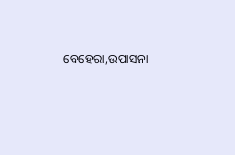ବେହେରା,ଉପାସନା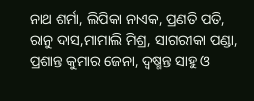ନାଥ ଶର୍ମା, ଲିପିକା ନାଏକ, ପ୍ରଣତି ପତି, ରାନୁ ଦାସ,ମାମାଲି ମିଶ୍ର, ସାଗରୀକା ପଣ୍ଡା, ପ୍ରଶାନ୍ତ କୁମାର ଜେନା, ଦ୍ୱଷ୍ମନ୍ତ ସାହୁ ଓ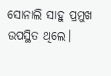ସୋନାଲି ସାହୁ ପ୍ରମୁଖ ଉପସ୍ଥିତ ଥିଲେ।